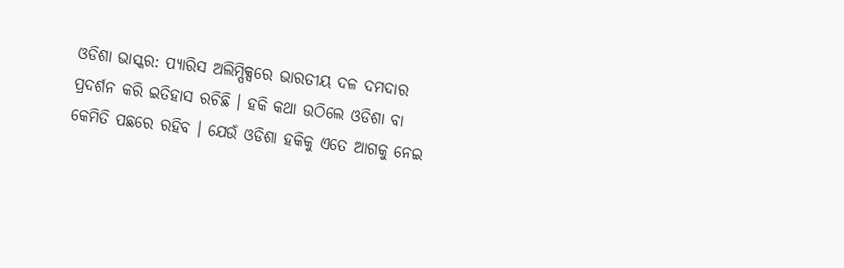ଓଡିଶା ଭାସ୍କର: ପ୍ୟାରିସ ଅଲିମ୍ପିକ୍ସରେ ଭାରତୀୟ ଦଳ ଦମଦାର ପ୍ରଦର୍ଶନ କରି ଇତିହାସ ରଚିଛି । ହକି କଥା ଉଠିଲେ ଓଡିଶା ବା କେମିତି ପଛରେ ରହିବ । ଯେଉଁ ଓଡିଶା ହକିକୁ ଏତେ ଆଗକୁ ନେଇ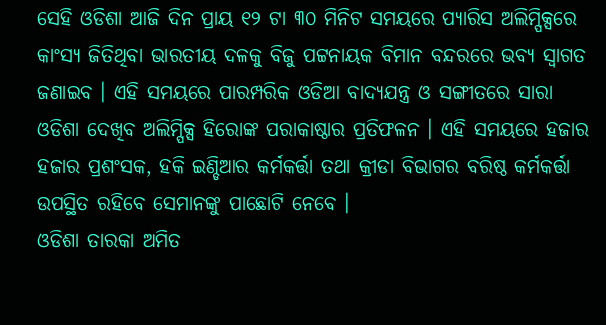ସେହି ଓଡିଶା ଆଜି ଦିନ ପ୍ରାୟ ୧୨ ଟା ୩୦ ମିନିଟ ସମୟରେ ପ୍ୟାରିସ ଅଲିମ୍ପିକ୍ସରେ କାଂସ୍ୟ ଜିତିଥିବା ଭାରତୀୟ ଦଳକୁ ବିଜୁ ପଟ୍ଟନାୟକ ବିମାନ ବନ୍ଦରରେ ଭବ୍ୟ ସ୍ୱାଗତ ଜଣାଇବ । ଏହି ସମୟରେ ପାରମ୍ପରିକ ଓଡିଆ ବାଦ୍ୟଯନ୍ତ୍ର ଓ ସଙ୍ଗୀତରେ ସାରା ଓଡିଶା ଦେଖିବ ଅଲିମ୍ପିକ୍ସ ହିରୋଙ୍କ ପରାକାଷ୍ଠାର ପ୍ରତିଫଳନ । ଏହି ସମୟରେ ହଜାର ହଜାର ପ୍ରଶଂସକ, ହକି ଇଣ୍ଡିଆର କର୍ମକର୍ତ୍ତା ତଥା କ୍ରୀଡା ବିଭାଗର ବରିଷ୍ଠ କର୍ମକର୍ତ୍ତା ଉପସ୍ଥିତ ରହିବେ ସେମାନଙ୍କୁ ପାଛୋଟି ନେବେ ।
ଓଡିଶା ତାରକା ଅମିତ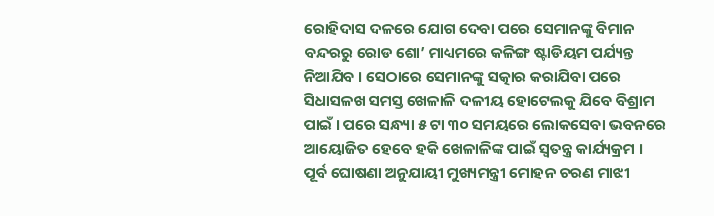ରୋହିଦାସ ଦଳରେ ଯୋଗ ଦେବା ପରେ ସେମାନଙ୍କୁ ବିମାନ ବନ୍ଦରରୁ ରୋଡ ଶୋ’ ମାଧ୍ୟମରେ କଳିଙ୍ଗ ଷ୍ଟାଡିୟମ ପର୍ଯ୍ୟନ୍ତ ନିଆଯିବ । ସେଠାରେ ସେମାନଙ୍କୁ ସତ୍କାର କରାଯିବା ପରେ ସିଧାସଳଖ ସମସ୍ତ ଖେଳାଳି ଦଳୀୟ ହୋଟେଲକୁ ଯିବେ ବିଶ୍ରାମ ପାଇଁ । ପରେ ସନ୍ଧ୍ୟା ୫ ଟା ୩୦ ସମୟରେ ଲୋକସେବା ଭବନରେ ଆୟୋଜିତ ହେବେ ହକି ଖେଳାଳିଙ୍କ ପାଇଁ ସ୍ୱତନ୍ତ୍ର କାର୍ଯ୍ୟକ୍ରମ । ପୂର୍ବ ଘୋଷଣା ଅନୁଯାୟୀ ମୁଖ୍ୟମନ୍ତ୍ରୀ ମୋହନ ଚରଣ ମାଝୀ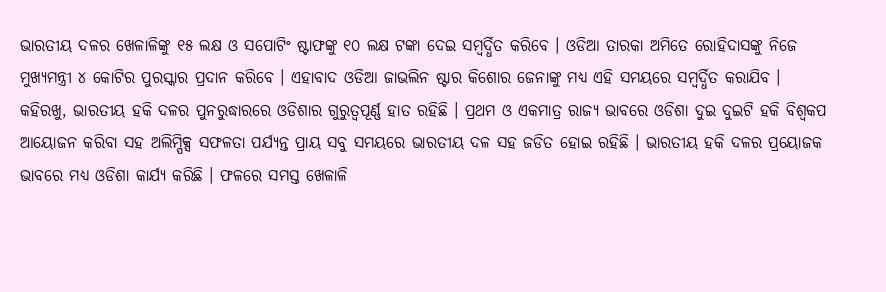ଭାରତୀୟ ଦଳର ଖେଳାଳିଙ୍କୁ ୧୫ ଲକ୍ଷ ଓ ସପୋଟିଂ ଷ୍ଟାଫଙ୍କୁ ୧୦ ଲକ୍ଷ ଟଙ୍କା ଦେଇ ସମ୍ବର୍ଦ୍ଧିତ କରିବେ । ଓଡିଆ ତାରକା ଅମିତେ ରୋହିଦାସଙ୍କୁ ନିଜେ ମୁଖ୍ୟମନ୍ତ୍ରୀ ୪ କୋଟିର ପୁରସ୍କାର ପ୍ରଦାନ କରିବେ । ଏହାବାଦ ଓଡିଆ ଜାଭଲିନ ଷ୍ଟାର କିଶୋର ଜେନାଙ୍କୁ ମଧ୍ୟ ଏହି ସମୟରେ ସମ୍ବର୍ଦ୍ଧିତ କରାଯିବ ।
କହିରଖୁ, ଭାରତୀୟ ହକି ଦଳର ପୁନରୁଦ୍ଧାରରେ ଓଡିଶାର ଗୁରୁତ୍ୱପୂର୍ଣ୍ଣ ହାତ ରହିଛି । ପ୍ରଥମ ଓ ଏକମାତ୍ର ରାଜ୍ୟ ଭାବରେ ଓଡିଶା ଦୁଇ ଦୁଇଟି ହକି ବିଶ୍ୱକପ ଆୟୋଜନ କରିବା ସହ ଅଲିମ୍ପିକ୍ସ ସଫଳତା ପର୍ଯ୍ୟନ୍ତ ପ୍ରାୟ ସବୁ ସମୟରେ ଭାରତୀୟ ଦଳ ସହ ଜଡିତ ହୋଇ ରହିଛି । ଭାରତୀୟ ହକି ଦଳର ପ୍ରୟୋଜକ ଭାବରେ ମଧ୍ୟ ଓଡିଶା କାର୍ଯ୍ୟ କରିଛି । ଫଳରେ ସମସ୍ତ ଖେଳାଳି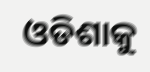ଓଡିଶାକୁ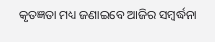କୃତଜ୍ଞତା ମଧ୍ୟ ଜଣାଇବେ ଆଜିର ସମ୍ବର୍ଦ୍ଧନା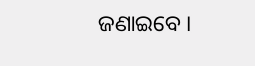ଜଣାଇବେ ।